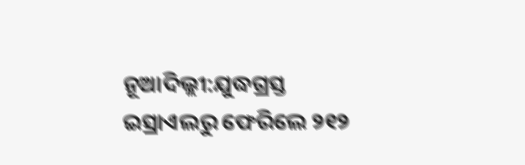ନୂଆଦିଲ୍ଲୀ:ଯୁଦ୍ଧଗ୍ରସ୍ତ ଇସ୍ରାଏଲରୁ ଫେରିଲେ ୨୧୨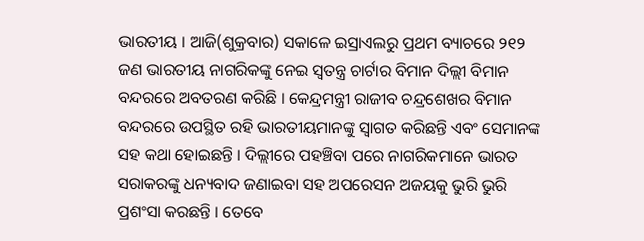ଭାରତୀୟ । ଆଜି(ଶୁକ୍ରବାର) ସକାଳେ ଇସ୍ରାଏଲରୁ ପ୍ରଥମ ବ୍ୟାଚରେ ୨୧୨ ଜଣ ଭାରତୀୟ ନାଗରିକଙ୍କୁ ନେଇ ସ୍ବତନ୍ତ୍ର ଚାର୍ଟାର ବିମାନ ଦିଲ୍ଲୀ ବିମାନ ବନ୍ଦରରେ ଅବତରଣ କରିଛି । କେନ୍ଦ୍ରମନ୍ତ୍ରୀ ରାଜୀବ ଚନ୍ଦ୍ରଶେଖର ବିମାନ ବନ୍ଦରରେ ଉପସ୍ଥିତ ରହି ଭାରତୀୟମାନଙ୍କୁ ସ୍ବାଗତ କରିଛନ୍ତି ଏବଂ ସେମାନଙ୍କ ସହ କଥା ହୋଇଛନ୍ତି । ଦିଲ୍ଲୀରେ ପହଞ୍ଚିବା ପରେ ନାଗରିକମାନେ ଭାରତ ସରାକରଙ୍କୁ ଧନ୍ୟବାଦ ଜଣାଇବା ସହ ଅପରେସନ ଅଜୟକୁ ଭୁରି ଭୁରି ପ୍ରଶଂସା କରଛନ୍ତି । ତେବେ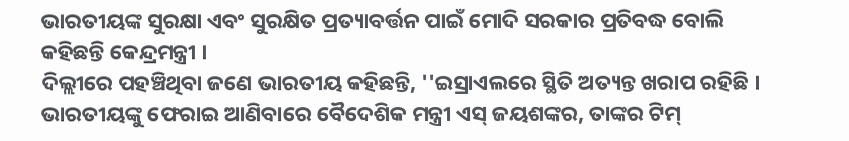ଭାରତୀୟଙ୍କ ସୁରକ୍ଷା ଏବଂ ସୁରକ୍ଷିତ ପ୍ରତ୍ୟାବର୍ତ୍ତନ ପାଇଁ ମୋଦି ସରକାର ପ୍ରତିବଦ୍ଧ ବୋଲି କହିଛନ୍ତି କେନ୍ଦ୍ରମନ୍ତ୍ରୀ ।
ଦିଲ୍ଲୀରେ ପହଞ୍ଚିଥିବା ଜଣେ ଭାରତୀୟ କହିଛନ୍ତି, ''ଇସ୍ରାଏଲରେ ସ୍ଥିତି ଅତ୍ୟନ୍ତ ଖରାପ ରହିଛି । ଭାରତୀୟଙ୍କୁ ଫେରାଇ ଆଣିବାରେ ବୈଦେଶିକ ମନ୍ତ୍ରୀ ଏସ୍ ଜୟଶଙ୍କର, ତାଙ୍କର ଟିମ୍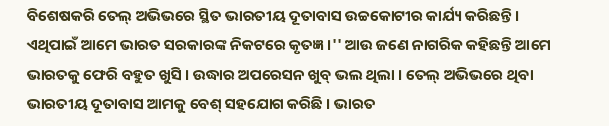ବିଶେଷକରି ତେଲ୍ ଅଭିଭରେ ସ୍ଥିତ ଭାରତୀୟ ଦୂତାବାସ ଉଚ୍ଚକୋଟୀର କାର୍ଯ୍ୟ କରିଛନ୍ତି । ଏଥିପାଇଁ ଆମେ ଭାରତ ସରକାରଙ୍କ ନିକଟରେ କୃତଜ୍ଞ ।'' ଆଉ ଜଣେ ନାଗରିକ କହିଛନ୍ତି ଆମେ ଭାରତକୁ ଫେରି ବହୁତ ଖୁସି । ଉଦ୍ଧାର ଅପରେସନ ଖୁବ୍ ଭଲ ଥିଲା । ତେଲ୍ ଅଭିଭରେ ଥିବା ଭାରତୀୟ ଦୂତାବାସ ଆମକୁ ବେଶ୍ ସହଯୋଗ କରିଛି । ଭାରତ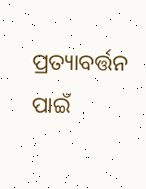ପ୍ରତ୍ୟାବର୍ତ୍ତନ ପାଇଁ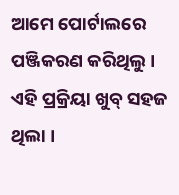ଆମେ ପୋର୍ଟାଲରେ ପଞ୍ଜିକରଣ କରିଥିଲୁ । ଏହି ପ୍ରକ୍ରିୟା ଖୁବ୍ ସହଜ ଥିଲା ।